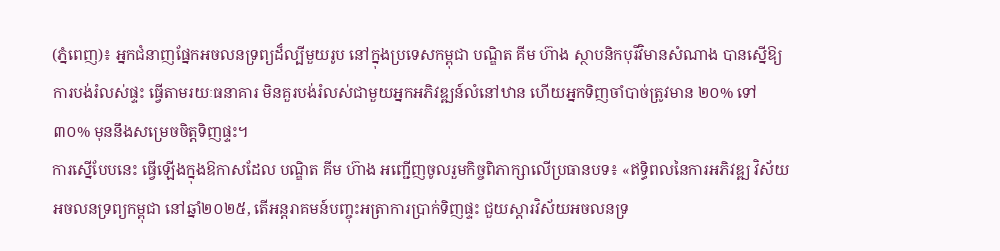(ភ្នំពេញ)៖ អ្នកជំនាញផ្នែកអចលនទ្រព្យដ៏ល្បីមួយរូប នៅក្នុងប្រទេសកម្ពុជា បណ្ឌិត គីម ហ៊ាង ស្ថាបនិកបុរីវិមានសំណាង បានស្នើឱ្យការបង់រំលស់ផ្ទះ ធ្វើតាមរយៈធនាគារ មិនគួរបង់រំលស់ជាមួយអ្នកអភិវឌ្ឍន៍លំនៅឋាន ហើយអ្នកទិញចាំបាច់ត្រូវមាន ២០% ទៅ៣០% មុននឹងសម្រេចចិត្ដទិញផ្ទះ។
ការស្នើបែបនេះ ធ្វើឡើងក្នុងឱកាសដែល បណ្ឌិត គីម ហ៊ាង អញ្ជើញចូលរួមកិច្ចពិភាក្សាលើប្រធានបទ៖ «ឥទ្ធិពលនៃការអភិវឌ្ឍ វិស័យ អចលនទ្រព្យកម្ពុជា នៅឆ្នាំ២០២៥, តើអន្តរាគមន៍បញ្ចុះអត្រាការប្រាក់ទិញផ្ទះ ជួយស្តារវិស័យអចលនទ្រ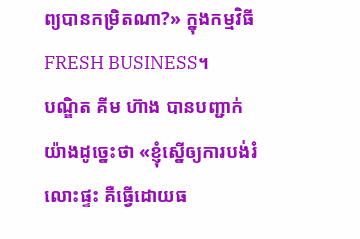ព្យបានកម្រិតណា?» ក្នុងកម្មវិធី FRESH BUSINESS។
បណ្ឌិត គីម ហ៊ាង បានបញ្ជាក់យ៉ាងដូច្នេះថា «ខ្ញុំស្នើឲ្យការបង់រំលោះផ្ទះ គឺធ្វើដោយធ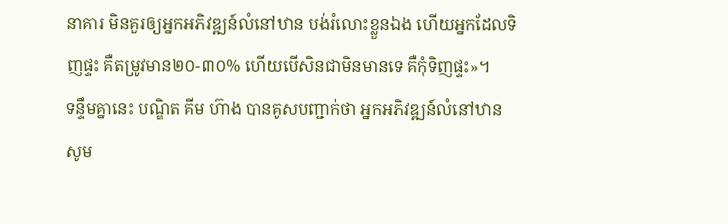នាគារ មិនគួរឲ្យអ្នកអភិវឌ្ឍន៍លំនៅឋាន បង់រំលោះខ្លួនឯង ហើយអ្នកដែលទិញផ្ទះ គឺតម្រូវមាន២០-៣០% ហើយបើសិនជាមិនមានទេ គឺកុំទិញផ្ទះ»។
ទន្ទឹមគ្នានេះ បណ្ឌិត គីម ហ៊ាង បានគូសបញ្ជាក់ថា អ្នកអភិវឌ្ឍន៍លំនៅឋាន សូម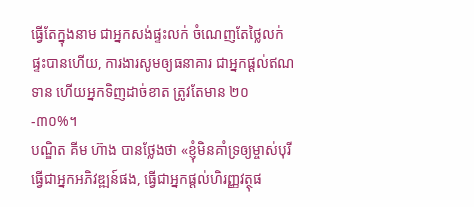ធ្វើតែក្នុងនាម ជាអ្នកសង់ផ្ទះលក់ ចំណេញតែថ្លៃលក់ផ្ទះបានហើយ, ការងារសូមឲ្យធនាគារ ជាអ្នកផ្ដល់ឥណទាន ហើយអ្នកទិញដាច់ខាត ត្រូវតែមាន ២០-៣០%។
បណ្ឌិត គីម ហ៊ាង បានថ្លែងថា «ខ្ញុំមិនគាំទ្រឲ្យម្ចាស់បុរី ធ្វើជាអ្នកអភិវឌ្ឍន៍ផង, ធ្វើជាអ្នកផ្ដល់ហិរញ្ញវត្ថុផ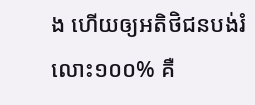ង ហើយឲ្យអតិថិជនបង់រំលោះ១០០% គឺ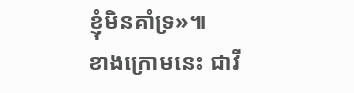ខ្ញុំមិនគាំទ្រ»៕
ខាងក្រោមនេះ ជាវី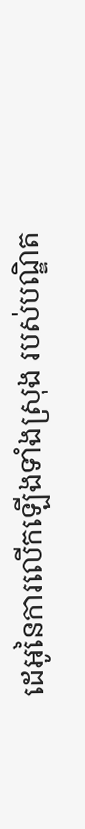ដេអូនៃការលើកឡើងទាំងស្រុង របស់បណ្ឌិត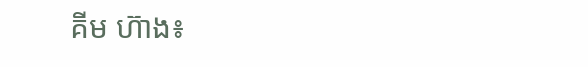គីម ហ៊ាង៖